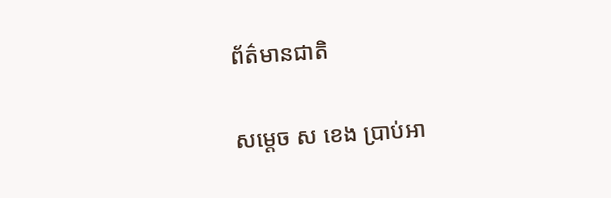ព័ត៌មានជាតិ

សម្ដេច ស ខេង ប្រាប់អា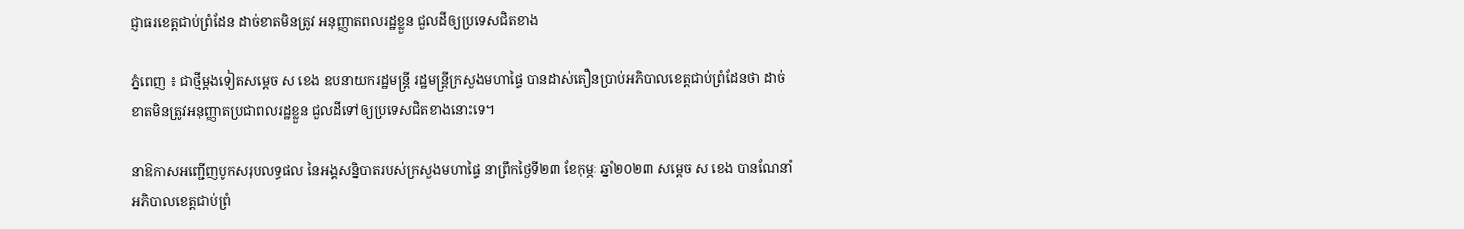ជ្ញាធរខេត្តជាប់ពំ្រដែន ដាច់ខាតមិនត្រូវ អនុញ្ញាតពលរដ្ឋខ្លួន ជួលដីឲ្យប្រទេសជិតខាង

ភ្នំពេញ ៖ ជាថ្មីម្តងទៀតសម្ដេច ស ខេង ឧបនាយករដ្ឋមន្ដ្រី រដ្ឋមន្ដ្រីក្រសួងមហាផ្ទៃ បានដាស់តឿនប្រាប់អភិបាលខេត្តជាប់ពំ្រដែនថា ដាច់ខាតមិនត្រូវអនុញ្ញាតប្រជាពលរដ្ឋខ្លួន ជួលដីទៅឲ្យប្រទេសជិតខាងនោះទេ។

នាឱកាសអញ្ជើញបូកសរុបលទ្ធផល នៃអង្គសន្និបាតរបស់ក្រសួងមហាផ្ទៃ នាព្រឹកថ្ងៃទី២៣ ខែកុម្ភៈ ឆ្នាំ២០២៣ សម្ដេច ស ខេង បានណែនាំអភិបាលខេត្តជាប់ព្រំ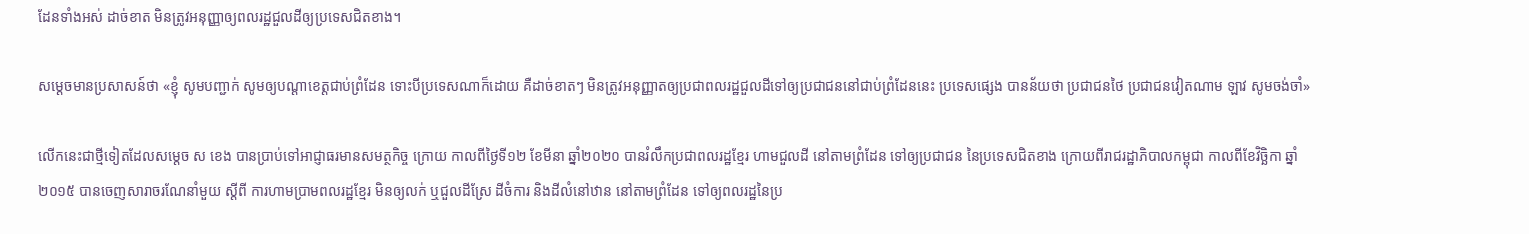ដែនទាំងអស់ ដាច់ខាត មិនត្រូវអនុញ្ញាឲ្យពលរដ្ឋជួលដីឲ្យប្រទេសជិតខាង។

សម្ដេចមានប្រសាសន៍ថា «ខ្ញុំ សូមបញ្ជាក់ សូមឲ្យបណ្ដាខេត្តជាប់ព្រំដែន ទោះបីប្រទេសណាក៏ដោយ គឺដាច់ខាតៗ មិនត្រូវអនុញ្ញាតឲ្យប្រជាពលរដ្ឋជួលដីទៅឲ្យប្រជាជននៅជាប់ពំ្រដែននេះ ប្រទេសផ្សេង បានន័យថា ប្រជាជនថៃ ប្រជាជនវៀតណាម ឡាវ សូមចង់ចាំ»

លើកនេះជាថ្មីទៀតដែលសម្តេច ស ខេង បានប្រាប់ទៅអាជ្ញាធរមានសមត្ថកិច្ច ក្រោយ កាលពីថ្ងៃទី១២ ខែមីនា ឆ្នាំ២០២០ បានរំលឹកប្រជាពលរដ្ឋខ្មែរ ហាមជួលដី នៅតាមព្រំដែន ទៅឲ្យប្រជាជន នៃប្រទេសជិតខាង ក្រោយពីរាជរដ្ឋាភិបាលកម្ពុជា កាលពីខែវិច្ឆិកា ឆ្នាំ២០១៥ បានចេញសារាចរណែនាំមួយ ស្តីពី ការហាមប្រាមពលរដ្ឋខ្មែរ មិនឲ្យលក់ ឬជួលដីស្រែ ដីចំការ និងដីលំនៅឋាន នៅតាមព្រំដែន ទៅឲ្យពលរដ្ឋនៃប្រ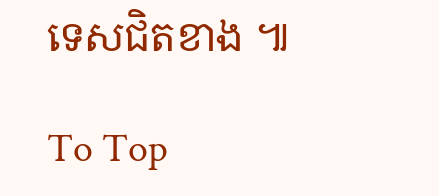ទេសជិតខាង ៕

To Top